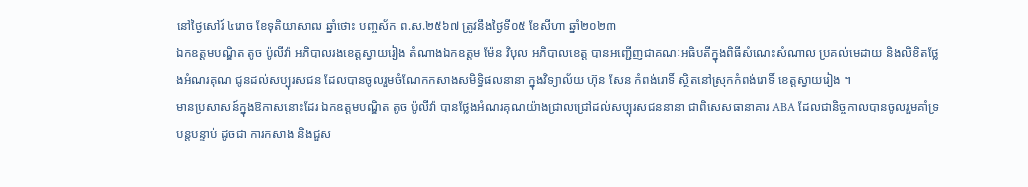នៅថ្ងៃសៅរ៍ ៤រោច ខែទុតិយាសាឍ ឆ្នាំថោះ បញ្ចស័ក ព.ស.២៥៦៧ ត្រូវនឹងថ្ងៃទី០៥ ខែសីហា ឆ្នាំ២០២៣
ឯកឧត្ដមបណ្ឌិត តូច ប៉ូលីវ៉ា អភិបាលរងខេត្តស្វាយរៀង តំណាងឯកឧត្តម ម៉ែន វិបុល អភិបាលខេត្ត បានអញ្ជើញជាគណៈអធិបតីក្នុងពិធីសំណេះសំណាល ប្រគល់មេដាយ និងលិខិតថ្លែងអំណរគុណ ជូនដល់សប្បុរសជន ដែលបានចូលរួមចំណែកកសាងសមិទ្ធិផលនានា ក្នុងវិទ្យាល័យ ហ៊ុន សែន កំពង់រោទិ៍ ស្ថិតនៅស្រុកកំពង់រោទិ៍ ខេត្តស្វាយរៀង ។
មានប្រសាសន៍ក្នុងឱកាសនោះដែរ ឯកឧត្ដមបណ្ឌិត តូច ប៉ូលីវ៉ា បានថ្លែងអំណរគុណយ៉ាងជ្រាលជ្រៅដល់សប្បុរសជននានា ជាពិសេសធានាគារ ABA ដែលជានិច្ចកាលបានចូលរួមគាំទ្របន្តបន្ទាប់ ដូចជា ការកសាង និងជួស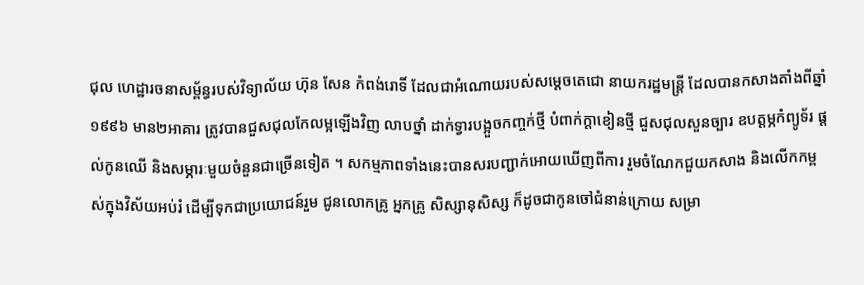ជុល ហេដ្ឋារចនាសម្ព័ន្ធរបស់វិទ្យាល័យ ហ៊ុន សែន កំពង់រោទិ៍ ដែលជាអំណោយរបស់សម្តេចតេជោ នាយករដ្ឋមន្រ្តី ដែលបានកសាងតាំងពីឆ្នាំ១៩៩៦ មាន២អាគារ ត្រូវបានជួសជុលកែលម្អឡើងវិញ លាបថ្នាំ ដាក់ទ្វារបង្អួចកញ្ចក់ថ្មី បំពាក់ក្តាខៀនថ្មី ជួសជុលសួនច្បារ ឧបត្តម្ភកំព្យូទ័រ ផ្តល់កូនឈើ និងសម្ភារៈមួយចំនួនជាច្រើនទៀត ។ សកម្មភាពទាំងនេះបានសរបញ្ជាក់អោយឃើញពីការ រួមចំណែកជួយកសាង និងលើកកម្ពស់ក្នុងវិស័យអប់រំ ដើម្បីទុកជាប្រយោជន៍រួម ជូនលោកគ្រូ អ្នកគ្រូ សិស្សានុសិស្ស ក៏ដូចជាកូនចៅជំនាន់ក្រោយ សម្រា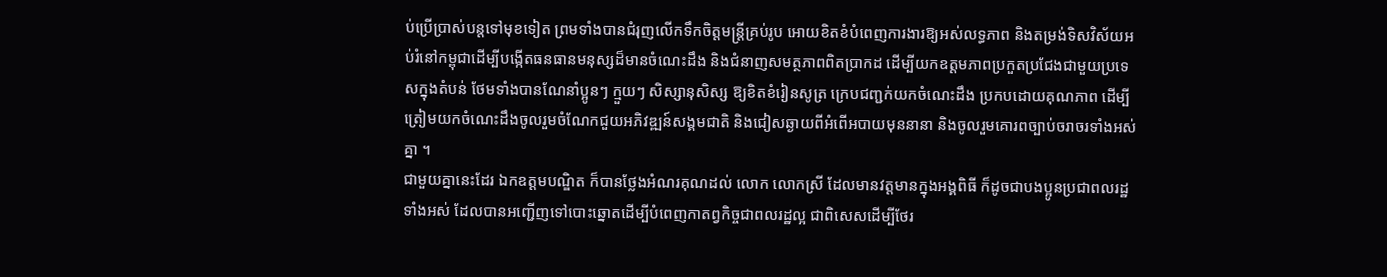ប់ប្រើប្រាស់បន្តទៅមុខទៀត ព្រមទាំងបានជំរុញលើកទឹកចិត្តមន្ត្រីគ្រប់រូប អោយខិតខំបំពេញការងារឱ្យអស់លទ្ធភាព និងតម្រង់ទិសវិស័យអប់រំនៅកម្ពុជាដើម្បីបង្កើតធនធានមនុស្សដ៏មានចំណេះដឹង និងជំនាញសមត្ថភាពពិតប្រាកដ ដើម្បីយកឧត្ដមភាពប្រកួតប្រជែងជាមួយប្រទេសក្នុងតំបន់ ថែមទាំងបានណែនាំប្អូនៗ ក្មួយៗ សិស្សានុសិស្ស ឱ្យខិតខំរៀនសូត្រ ក្រេបជញ្ជក់យកចំណេះដឹង ប្រកបដោយគុណភាព ដើម្បីត្រៀមយកចំណេះដឹងចូលរួមចំណែកជួយអភិវឌ្ឍន៍សង្គមជាតិ និងជៀសឆ្ងាយពីអំពើអបាយមុននានា និងចូលរួមគោរពច្បាប់ចរាចរទាំងអស់គ្នា ។
ជាមួយគ្នានេះដែរ ឯកឧត្តមបណ្ឌិត ក៏បានថ្លែងអំណរគុណដល់ លោក លោកស្រី ដែលមានវត្តមានក្នុងអង្គពិធី ក៏ដូចជាបងប្អូនប្រជាពលរដ្ឋទាំងអស់ ដែលបានអញ្ជើញទៅបោះឆ្នោតដើម្បីបំពេញកាតព្វកិច្ចជាពលរដ្ឋល្អ ជាពិសេសដើម្បីថែរ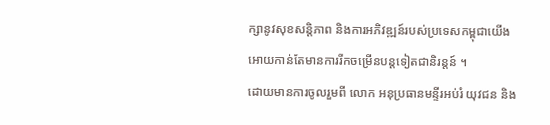ក្សានូវសុខសន្តិភាព និងការអភិវឌ្ឍន៍របស់ប្រទេសកម្ពុជាយើងអោយកាន់តែមានការរីកចម្រើនបន្តទៀតជានិរន្តន៍ ។
ដោយមានការចូលរួមពី លោក អនុប្រធានមន្ទីរអប់រំ យុវជន និង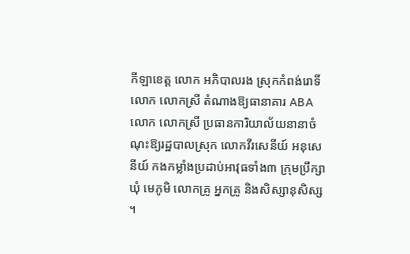កីឡាខេត្ត លោក អភិបាលរង ស្រុកកំពង់រោទិ៍ លោក លោកស្រី តំណាងឱ្យធានាគារ ABA លោក លោកស្រី ប្រធានការិយាល័យនានាចំណុះឱ្យរដ្ឋបាលស្រុក លោកវីរសេនីយ៍ អនុសេនីយ៍ កងកម្លាំងប្រដាប់អាវុធទាំង៣ ក្រុមប្រឹក្សាឃុំ មេភូមិ លោកគ្រូ អ្នកគ្រូ និងសិស្សានុសិស្ស ។